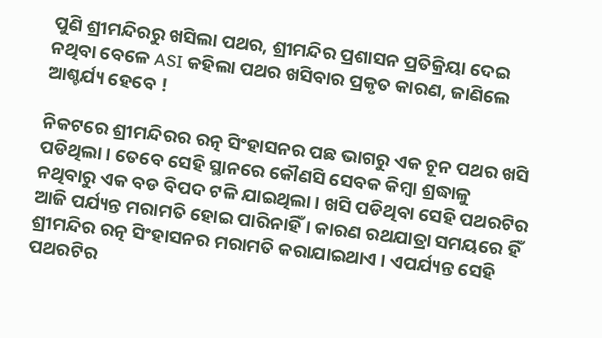ପୁଣି ଶ୍ରୀମନ୍ଦିରରୁ ଖସିଲା ପଥର, ଶ୍ରୀମନ୍ଦିର ପ୍ରଶାସନ ପ୍ରତିକ୍ରିୟା ଦେଇ ନଥିବା ବେଳେ ASI କହିଲା ପଥର ଖସିବାର ପ୍ରକୃତ କାରଣ, ଜାଣିଲେ ଆଶ୍ଚର୍ଯ୍ୟ ହେବେ !

ନିକଟରେ ଶ୍ରୀମନ୍ଦିରର ରତ୍ନ ସିଂହାସନର ପଛ ଭାଗରୁ ଏକ ଚୂନ ପଥର ଖସି ପଡିଥିଲା । ତେବେ ସେହି ସ୍ଥାନରେ କୌଣସି ସେବକ କିମ୍ବା ଶ୍ରଦ୍ଧାଳୁ ନଥିବାରୁ ଏକ ବଡ ବିପଦ ଟଳି ଯାଇଥିଲା । ଖସି ପଡିଥିବା ସେହି ପଥରଟିର ଆଜି ପର୍ଯ୍ୟନ୍ତ ମରାମତି ହୋଇ ପାରିନାହିଁ । କାରଣ ରଥଯାତ୍ରା ସମୟରେ ହିଁ ଶ୍ରୀମନ୍ଦିର ରତ୍ନ ସିଂହାସନର ମରାମତି କରାଯାଇଥାଏ । ଏପର୍ଯ୍ୟନ୍ତ ସେହି ପଥରଟିର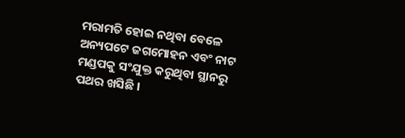ମରାମତି ହୋଇ ନଥିବା ବେଳେ ଅନ୍ୟପଟେ ଜଗମୋହନ ଏବଂ ନାଟ ମଣ୍ଡପକୁ ସଂଯୁକ୍ତ କରୁଥିବା ସ୍ଥାନରୁ ପଥର ଖସିଛି ।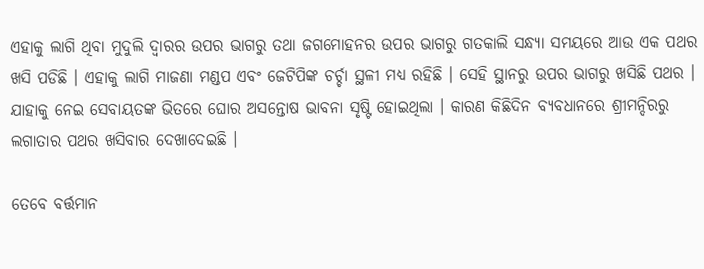ଏହାକୁ ଲାଗି ଥିବା ମୁଦୁଲି ଦ୍ଵାରର ଉପର ଭାଗରୁ ତଥା ଜଗମୋହନର ଉପର ଭାଗରୁ ଗତକାଲି ସନ୍ଧ୍ୟା ସମୟରେ ଆଉ ଏକ ପଥର ଖସି ପଡିଛି । ଏହାକୁ ଲାଗି ମାଜଣା ମଣ୍ଡପ ଏବଂ ଜେଟିପିଙ୍କ ଚର୍ଚ୍ଚା ସ୍ଥଳୀ ମଧ୍ୟ ରହିଛି । ସେହି ସ୍ଥାନରୁ ଉପର ଭାଗରୁ ଖସିଛି ପଥର । ଯାହାକୁ ନେଇ ସେବାୟତଙ୍କ ଭିତରେ ଘୋର ଅସନ୍ତୋଷ ଭାବନା ସୃଷ୍ଟି ହୋଇଥିଲା । କାରଣ କିଛିଦିନ ବ୍ଯବଧାନରେ ଶ୍ରୀମନ୍ଦିରରୁ ଲଗାତାର ପଥର ଖସିବାର ଦେଖାଦେଇଛି ।

ତେବେ ବର୍ତ୍ତମାନ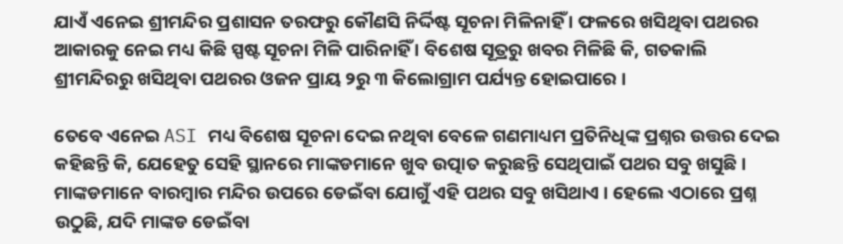ଯାଏଁ ଏନେଇ ଶ୍ରୀମନ୍ଦିର ପ୍ରଶାସନ ତରଫରୁ କୌଣସି ନିର୍ଦ୍ଦିଷ୍ଟ ସୂଚନା ମିଳିନାହିଁ । ଫଳରେ ଖସିଥିବା ପଥରର ଆକାରକୁ ନେଇ ମଧ୍ୟ କିଛି ସ୍ପଷ୍ଟ ସୂଚନା ମିଳି ପାରିନାହିଁ । ବିଶେଷ ସୂତ୍ରରୁ ଖବର ମିଳିଛି କି, ଗତକାଲି ଶ୍ରୀମନ୍ଦିରରୁ ଖସିଥିବା ପଥରର ଓଜନ ପ୍ରାୟ ୨ରୁ ୩ କିଲୋଗ୍ରାମ ପର୍ଯ୍ୟନ୍ତ ହୋଇପାରେ ।

ତେବେ ଏନେଇ ASI ମଧ୍ୟ ବିଶେଷ ସୂଚନା ଦେଇ ନଥିବା ବେଳେ ଗଣମାଧ୍ୟମ ପ୍ରତିନିଧିଙ୍କ ପ୍ରଶ୍ନର ଉତ୍ତର ଦେଇ କହିଛନ୍ତି କି, ଯେହେତୁ ସେହି ସ୍ଥାନରେ ମାଙ୍କଡମାନେ ଖୁବ ଉତ୍ପାତ କରୁଛନ୍ତି ସେଥିପାଇଁ ପଥର ସବୁ ଖସୁଛି । ମାଙ୍କଡମାନେ ବାରମ୍ବାର ମନ୍ଦିର ଉପରେ ଡେଇଁବା ଯୋଗୁଁ ଏହି ପଥର ସବୁ ଖସିଥାଏ । ହେଲେ ଏଠାରେ ପ୍ରଶ୍ନ ଉଠୁଛି, ଯଦି ମାଙ୍କଡ ଡେଇଁବା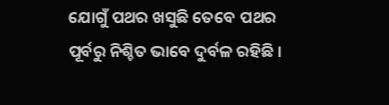ଯୋଗୁଁ ପଥର ଖସୁଛି ତେବେ ପଥର ପୂର୍ବରୁ ନିଶ୍ଚିତ ଭାବେ ଦୁର୍ବଳ ରହିଛି ।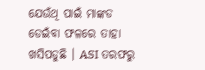ଯେଉଁଥି ପାଇଁ ମାଙ୍କଡ ଡେଇଁବା ଫଳରେ ତାହା ଖସିପଡୁଛି । ASI ତରଫରୁ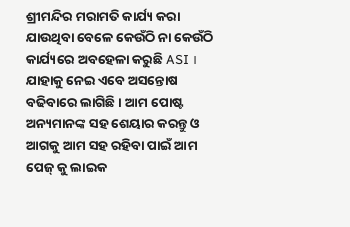ଶ୍ରୀମନ୍ଦିର ମରାମତି କାର୍ଯ୍ୟ କରା ଯାଉଥିବା ବେଳେ କେଉଁଠି ନା କେଉଁଠି କାର୍ଯ୍ୟରେ ଅବହେଳା କରୁଛି ASI । ଯାହାକୁ ନେଇ ଏବେ ଅସନ୍ତୋଷ ବଢିବାରେ ଲାଗିଛି । ଆମ ପୋଷ୍ଟ ଅନ୍ୟମାନଙ୍କ ସହ ଶେୟାର କରନ୍ତୁ ଓ ଆଗକୁ ଆମ ସହ ରହିବା ପାଇଁ ଆମ ପେଜ୍ କୁ ଲାଇକ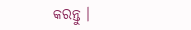କରନ୍ତୁ ।